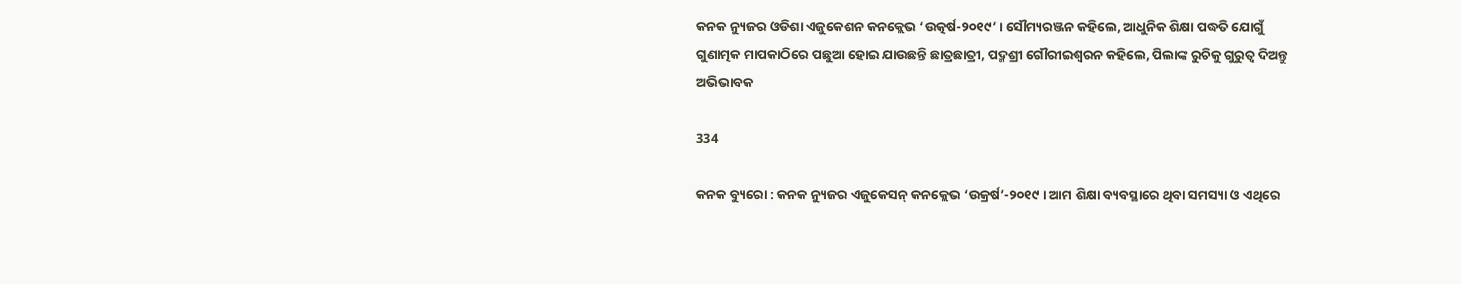କନକ ନ୍ୟୁଜର ଓଡିଶା ଏଜୁକେଶନ କନକ୍ଲେଭ ‘ଉତ୍କର୍ଷ-୨୦୧୯’ । ସୌମ୍ୟରଞ୍ଜନ କହିଲେ, ଆଧୁନିକ ଶିକ୍ଷା ପଦ୍ଧତି ଯୋଗୁଁ ଗୁଣାତ୍ମକ ମାପକାଠିରେ ପଛୁଆ ହୋଇ ଯାଉଛନ୍ତି ଛାତ୍ରଛାତ୍ରୀ, ପଦ୍ମଶ୍ରୀ ଗୌରୀଇଶ୍ୱରନ କହିଲେ, ପିଲାଙ୍କ ରୁଚିକୁ ଗୁରୁତ୍ୱ ଦିଅନ୍ତୁ ଅଭିଭାବକ

334

କନକ ବ୍ୟୁରୋ : କନକ ନ୍ୟୁଜର ଏଜୁକେସନ୍ କନକ୍ଲେଭ ‘ଉକ୍ରର୍ଷ’-୨୦୧୯ । ଆମ ଶିକ୍ଷା ବ୍ୟବସ୍ଥାରେ ଥିବା ସମସ୍ୟା ଓ ଏଥିରେ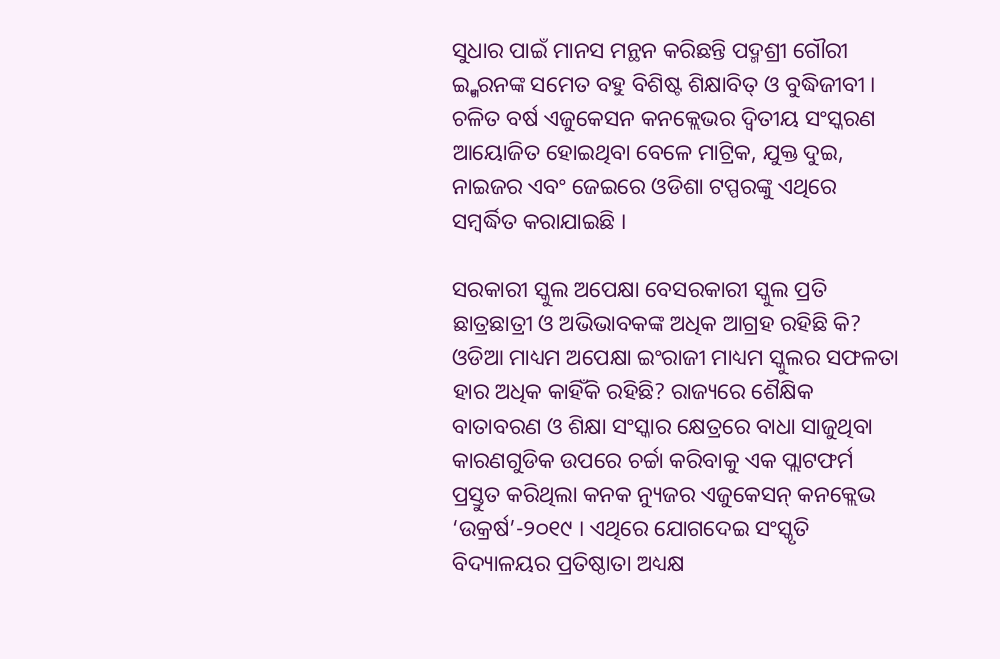ସୁଧାର ପାଇଁ ମାନସ ମନ୍ଥନ କରିଛନ୍ତି ପଦ୍ମଶ୍ରୀ ଗୌରୀ ଇ୍ଶ୍ୱରନଙ୍କ ସମେତ ବହୁ ବିଶିଷ୍ଟ ଶିକ୍ଷାବିତ୍ ଓ ବୁଦ୍ଧିଜୀବୀ । ଚଳିତ ବର୍ଷ ଏଜୁକେସନ କନକ୍ଲେଭର ଦ୍ୱିତୀୟ ସଂସ୍କରଣ ଆୟୋଜିତ ହୋଇଥିବା ବେଳେ ମାଟ୍ରିକ, ଯୁକ୍ତ ଦୁଇ, ନାଇଜର ଏବଂ ଜେଇରେ ଓଡିଶା ଟପ୍ପରଙ୍କୁ ଏଥିରେ ସମ୍ବର୍ଦ୍ଧିତ କରାଯାଇଛି ।

ସରକାରୀ ସ୍କୁଲ ଅପେକ୍ଷା ବେସରକାରୀ ସ୍କୁଲ ପ୍ରତି ଛାତ୍ରଛାତ୍ରୀ ଓ ଅଭିଭାବକଙ୍କ ଅଧିକ ଆଗ୍ରହ ରହିଛି କି? ଓଡିଆ ମାଧ୍ୟମ ଅପେକ୍ଷା ଇଂରାଜୀ ମାଧ୍ୟମ ସ୍କୁଲର ସଫଳତା ହାର ଅଧିକ କାହିଁକି ରହିଛି? ରାଜ୍ୟରେ ଶୈକ୍ଷିକ ବାତାବରଣ ଓ ଶିକ୍ଷା ସଂସ୍କାର କ୍ଷେତ୍ରରେ ବାଧା ସାଜୁଥିବା କାରଣଗୁଡିକ ଉପରେ ଚର୍ଚ୍ଚା କରିବାକୁ ଏକ ପ୍ଲାଟଫର୍ମ ପ୍ରସ୍ତୁତ କରିଥିଲା କନକ ନ୍ୟୁଜର ଏଜୁକେସନ୍ କନକ୍ଲେଭ ‘ଉକ୍ରର୍ଷ’-୨୦୧୯ । ଏଥିରେ ଯୋଗଦେଇ ସଂସ୍କୃତି ବିଦ୍ୟାଳୟର ପ୍ରତିଷ୍ଠାତା ଅଧ୍ୟକ୍ଷ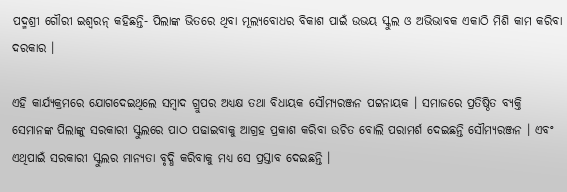ପଦ୍ମଶ୍ରୀ ଗୌରୀ ଇଶ୍ୱରନ୍ କହିଛନ୍ତି- ପିଲାଙ୍କ ଭିତରେ ଥିବା ମୂଲ୍ୟବୋଧର ବିକାଶ ପାଇଁ ଉଭୟ ସ୍କୁଲ ଓ ଅଭିଭାବକ ଏକାଠି ମିଶି କାମ କରିବା ଦରକାର ।

ଏହି କାର୍ଯ୍ୟକ୍ରମରେ ଯୋଗଦେଇଥିଲେ ସମ୍ବାଦ ଗ୍ରୁପର ଅଧ୍ୟକ୍ଷ ତଥା ବିଧାୟକ ସୌମ୍ୟରଞ୍ଜନ ପଟ୍ଟନାୟକ । ସମାଜରେ ପ୍ରତିଷ୍ଠିତ ବ୍ୟକ୍ତି ସେମାନଙ୍କ ପିଲାଙ୍କୁ ସରକାରୀ ସ୍କୁଲରେ ପାଠ ପଢାଇବାକୁ ଆଗ୍ରହ ପ୍ରକାଶ କରିବା ଉଚିତ ବୋଲି ପରାମର୍ଶ ଦେଇଛନ୍ତି ସୌମ୍ୟରଞ୍ଜନ । ଏବଂ ଏଥିପାଇଁ ସରକାରୀ ସ୍କୁଲର ମାନ୍ୟତା ବୃଦ୍ଧି କରିବାକୁ ମଧ୍ୟ ସେ ପ୍ରସ୍ତାବ ଦେଇଛନ୍ତି ।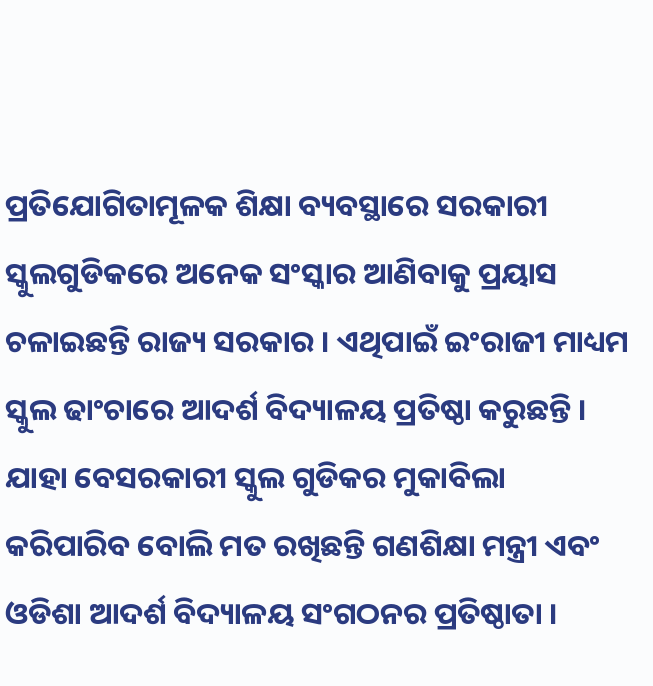ପ୍ରତିଯୋଗିତାମୂଳକ ଶିକ୍ଷା ବ୍ୟବସ୍ଥାରେ ସରକାରୀ ସ୍କୁଲଗୁଡିକରେ ଅନେକ ସଂସ୍କାର ଆଣିବାକୁ ପ୍ରୟାସ ଚଳାଇଛନ୍ତି ରାଜ୍ୟ ସରକାର । ଏଥିପାଇଁ ଇଂରାଜୀ ମାଧ୍ୟମ ସ୍କୁଲ ଢାଂଚାରେ ଆଦର୍ଶ ବିଦ୍ୟାଳୟ ପ୍ରତିଷ୍ଠା କରୁଛନ୍ତି । ଯାହା ବେସରକାରୀ ସ୍କୁଲ ଗୁଡିକର ମୁକାବିଲା କରିପାରିବ ବୋଲି ମତ ରଖିଛନ୍ତି ଗଣଶିକ୍ଷା ମନ୍ତ୍ରୀ ଏବଂ ଓଡିଶା ଆଦର୍ଶ ବିଦ୍ୟାଳୟ ସଂଗଠନର ପ୍ରତିଷ୍ଠାତା ।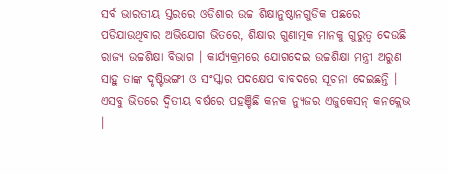ସର୍ବ ଭାରତୀୟ ସ୍ତରରେ ଓଡିଶାର ଉଚ୍ଚ ଶିକ୍ଷାନୁଷ୍ଠାନଗୁଡିକ ପଛରେ ପଡିଯାଉଥିବାର ଅଭିଯୋଗ ଭିତରେ, ଶିକ୍ଷାର ଗୁଣାତ୍ମକ ମାନକୁ ଗୁରୁତ୍ୱ ଦେଉଛି ରାଜ୍ୟ ଉଚ୍ଚଶିକ୍ଷା ବିଭାଗ । କାର୍ଯ୍ୟକ୍ରମରେ ଯୋଗଦେଇ ଉଚ୍ଚଶିକ୍ଷା ମନ୍ତ୍ରୀ ଅରୁଣ ସାହୁ ତାଙ୍କ ଦୃଷ୍ଟିଭଙ୍ଗୀ ଓ ସଂସ୍କାର ପଦକ୍ଷେପ ବାବଦରେ ସୂଚନା ଦେଇଛନ୍ତି । ଏସବୁ ଭିତରେ ଦ୍ୱିତୀୟ ବର୍ଷରେ ପହଞ୍ଚିଛି କନକ ନ୍ୟୁଜର ଏଜୁକେସନ୍ କନକ୍ଲେଭ ।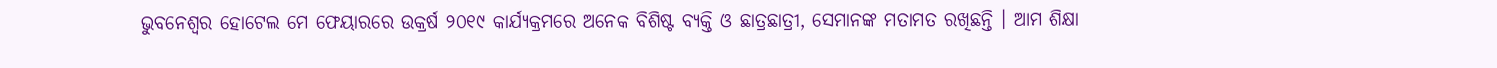ଭୁବନେଶ୍ୱର ହୋଟେଲ ମେ ଫେୟାରରେ ଉକ୍ରର୍ଷ ୨୦୧୯ କାର୍ଯ୍ୟକ୍ରମରେ ଅନେକ ବିଶିଷ୍ଟ ବ୍ୟକ୍ତି ଓ ଛାତ୍ରଛାତ୍ରୀ, ସେମାନଙ୍କ ମତାମତ ରଖିଛନ୍ତି । ଆମ ଶିକ୍ଷା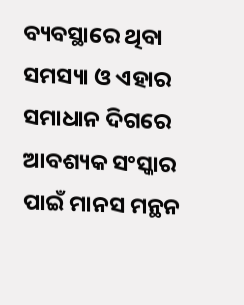ବ୍ୟବସ୍ଥାରେ ଥିବା ସମସ୍ୟା ଓ ଏହାର ସମାଧାନ ଦିଗରେ ଆବଶ୍ୟକ ସଂସ୍କାର ପାଇଁ ମାନସ ମନ୍ଥନ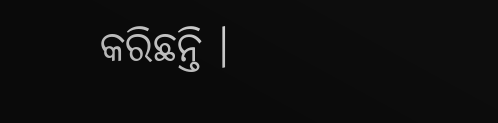କରିଛନ୍ତି ।